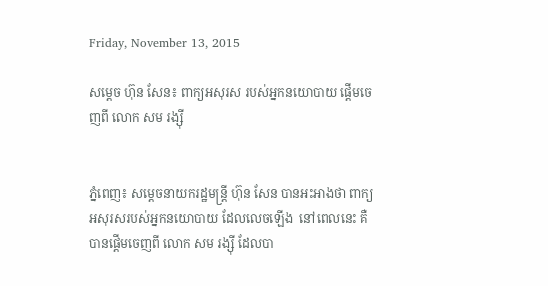Friday, November 13, 2015

សម្តេច ហ៊ុន សែន៖ ពាក្យអសុរស របស់អ្នកនយោបាយ ផ្តើមចេញពី លោក សម រង្ស៊ី


ភ្នំពេញ៖ សម្តេចនាយករដ្ឋមន្រ្តី ហ៊ុន សែន បានអះអាងថា ពាក្យអសុរសរបស់អ្នកនយោបាយ ដែលលេចឡើង  នៅពេលនេះ គឺបានផ្តើមចេញពី លោក សម រង្ស៊ី ដែលបា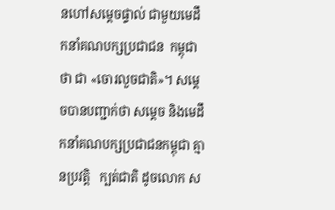នហៅសម្តេចផ្ទាល់ ជាមួយមេដឹកនាំគណបក្សប្រជាជន  កម្ពុជាថា ជា «ចោរលួចជាតិ»។ សម្តេចបានបញ្ជាក់ថា សម្តេច និងមេដឹកនាំគណបក្សប្រជាជនកម្ពុជា គ្មានប្រវត្តិ   ក្បត់ជាតិ ដូចលោក ស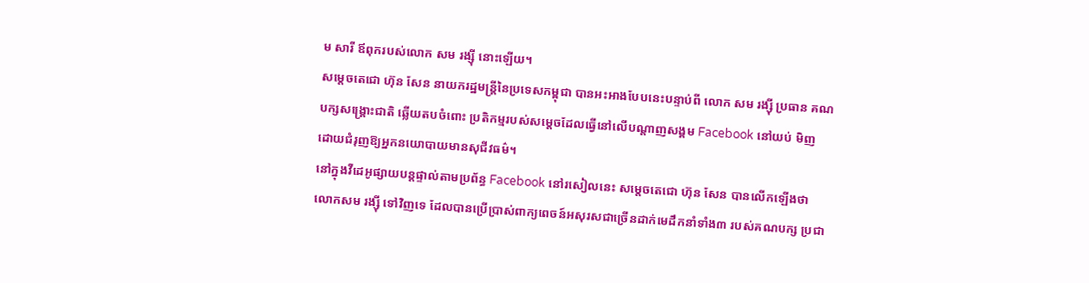ម សារី ឪពុករបស់លោក សម រង្ស៊ី នោះឡើយ។
សម្តេចតេជោ ហ៊ុន សែន នាយករដ្ឋមន្រ្តីនៃប្រទេសកម្ពុជា បានអះអាងបែបនេះបន្ទាប់ពី លោក សម រង្ស៊ី ប្រធាន គណបក្សសង្រ្គោះជាតិ ឆ្លើយតបចំពោះ ប្រតិកម្មរបស់សម្តេចដែលធ្វើនៅលើបណ្តាញសង្គម Facebook នៅយប់ មិញ ដោយជំរុញឱ្យអ្នកនយោបាយមានសុជីវធម៌។
នៅក្នុងវីដេអូផ្សាយបន្តផ្ទាល់តាមប្រព័ន្ធ Facebook នៅរសៀលនេះ សម្តេចតេជោ ហ៊ុន សែន បានលើកឡើងថា  លោកសម រង្ស៊ី ទៅវិញទេ ដែលបានប្រើប្រាស់ពាក្យពេចន៍អសុរសជាច្រើនដាក់មេដឹកនាំទាំង៣ របស់គណបក្ស ប្រជា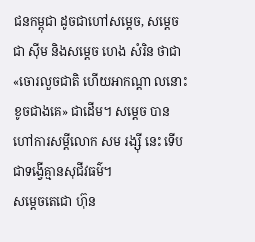ជនកម្ពុជា ដូចជាហៅសម្តេច, សម្តេច ជា ស៊ីម និងសម្តេច ហេង សំរិន ថាជា «ចោរលួចជាតិ ហើយអាកណ្តា លនោះខូចជាងគេ» ជាដើម។ សម្តេច បានហៅការសម្តីលោក សម រង្ស៊ី នេះ ទើបជាទង្វើគ្មានសុជីវធម៌។
សម្តេចតេជោ ហ៊ុន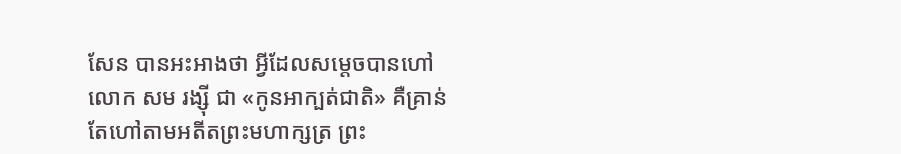សែន បានអះអាងថា អ្វីដែលសម្តេចបានហៅ លោក សម រង្ស៊ី ជា «កូនអាក្បត់ជាតិ» គឺគ្រាន់ តែហៅតាមអតីតព្រះមហាក្សត្រ ព្រះ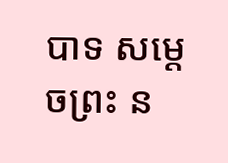បាទ សម្តេចព្រះ ន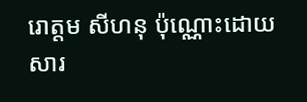រោត្តម សីហនុ ប៉ុណ្ណោះដោយសារ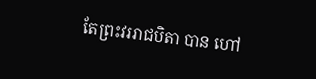តែព្រះវររាជបិតា បាន ហៅ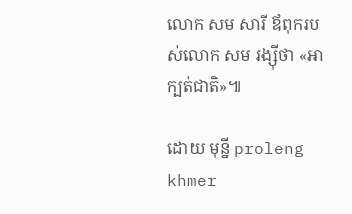លោក សម សារី ឪពុករបស់លោក សម រង្ស៊ីថា «អាក្បត់ជាតិ»៕

ដោយ មុន្នី proleng khmer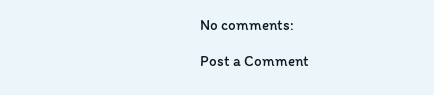No comments:

Post a Comment